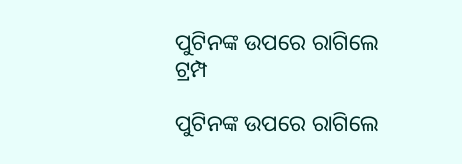ପୁଟିନଙ୍କ ଉପରେ ରାଗିଲେ ଟ୍ରମ୍ପ

ପୁଟିନଙ୍କ ଉପରେ ରାଗିଲେ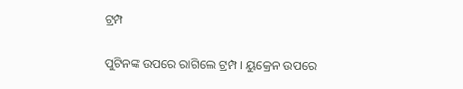ଟ୍ରମ୍ପ

ପୁଟିନଙ୍କ ଉପରେ ରାଗିଲେ ଟ୍ରମ୍ପ । ୟୁକ୍ରେନ ଉପରେ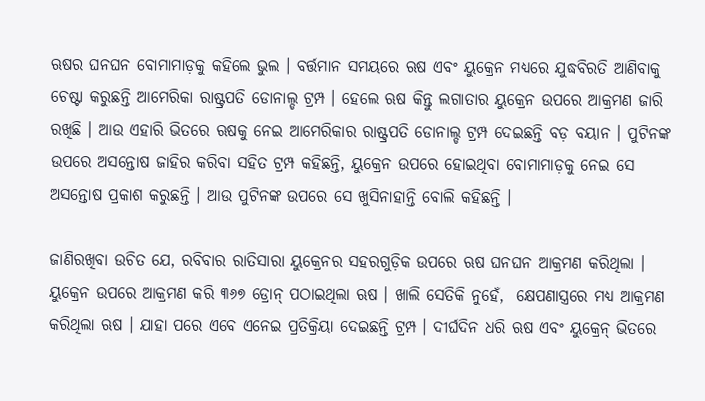ଋଷର ଘନଘନ ବୋମାମାଡ଼କୁ କହିଲେ ଭୁଲ । ବର୍ତ୍ତମାନ ସମୟରେ ଋଷ ଏବଂ ୟୁକ୍ରେନ ମଧ୍ୟରେ ଯୁଦ୍ଧବିରତି ଆଣିବାକୁ ଚେଷ୍ଟା କରୁଛନ୍ତି ଆମେରିକା ରାଷ୍ଟ୍ରପତି ଡୋନାଲ୍ଡ ଟ୍ରମ୍ପ । ହେଲେ ଋଷ କିନ୍ତୁ ଲଗାତାର ୟୁକ୍ରେନ ଉପରେ ଆକ୍ରମଣ ଜାରି ରଖିଛି । ଆଉ ଏହାରି ଭିତରେ ଋଷକୁ ନେଇ ଆମେରିକାର ରାଷ୍ଟ୍ରପତି ଡୋନାଲ୍ଡ ଟ୍ରମ୍ପ ଦେଇଛନ୍ତି ବଡ଼ ବୟାନ । ପୁଟିନଙ୍କ ଉପରେ ଅସନ୍ତୋଷ ଜାହିର କରିବା ସହିତ ଟ୍ରମ୍ପ କହିଛନ୍ତି, ୟୁକ୍ରେନ ଉପରେ ହୋଇଥିବା ବୋମାମାଡ଼କୁ ନେଇ ସେ ଅସନ୍ତୋଷ ପ୍ରକାଶ କରୁଛନ୍ତି । ଆଉ ପୁଟିନଙ୍କ ଉପରେ ସେ ଖୁସିନାହାନ୍ତି ବୋଲି କହିଛନ୍ତି ।

ଜାଣିରଖିବା ଉଚିତ ଯେ, ରବିବାର ରାତିସାରା ୟୁକ୍ରେନର ସହରଗୁଡ଼ିକ ଉପରେ ଋଷ ଘନଘନ ଆକ୍ରମଣ କରିଥିଲା । ୟୁକ୍ରେନ ଉପରେ ଆକ୍ରମଣ କରି ୩୬୭ ଡ୍ରୋନ୍ ପଠାଇଥିଲା ଋଷ । ଖାଲି ସେତିକି ନୁହେଁ,  କ୍ଷେପଣାସ୍ତ୍ରରେ ମଧ୍ୟ ଆକ୍ରମଣ କରିଥିଲା ଋଷ । ଯାହା ପରେ ଏବେ ଏନେଇ ପ୍ରତିକ୍ରିୟା ଦେଇଛନ୍ତି ଟ୍ରମ୍ପ । ଦୀର୍ଘଦିନ ଧରି ଋଷ ଏବଂ ୟୁକ୍ରେନ୍ ଭିତରେ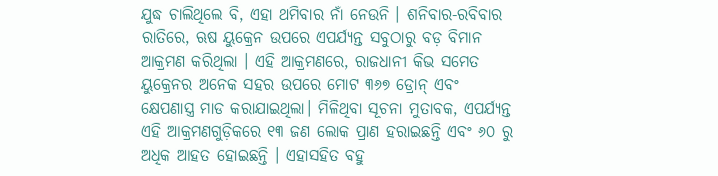ଯୁଦ୍ଧ ଚାଲିଥିଲେ ବି, ଏହା ଥମିବାର ନାଁ ନେଉନି । ଶନିବାର-ରବିବାର ରାତିରେ, ଋଷ ୟୁକ୍ରେନ ଉପରେ ଏପର୍ଯ୍ୟନ୍ତ ସବୁଠାରୁ ବଡ଼ ବିମାନ ଆକ୍ରମଣ କରିଥିଲା । ଏହି ଆକ୍ରମଣରେ, ରାଜଧାନୀ କିଭ ସମେତ ୟୁକ୍ରେନର ଅନେକ ସହର ଉପରେ ମୋଟ ୩୬୭ ଡ୍ରୋନ୍ ଏବଂ କ୍ଷେପଣାସ୍ତ୍ର ମାଡ କରାଯାଇଥିଲା। ମିଳିଥିବା ସୂଚନା ମୁତାବକ, ଏପର୍ଯ୍ୟନ୍ତ ଏହି ଆକ୍ରମଣଗୁଡ଼ିକରେ ୧୩ ଜଣ ଲୋକ ପ୍ରାଣ ହରାଇଛନ୍ତି ଏବଂ ୬୦ ରୁ ଅଧିକ ଆହତ ହୋଇଛନ୍ତି । ଏହାସହିତ ବହୁ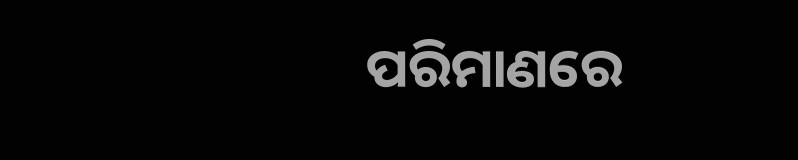ପରିମାଣରେ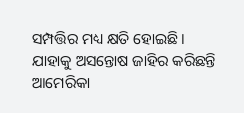ସମ୍ପତ୍ତିର ମଧ୍ୟ କ୍ଷତି ହୋଇଛି । ଯାହାକୁ ଅସନ୍ତୋଷ ଜାହିର କରିଛନ୍ତି ଆମେରିକା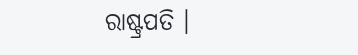ରାଷ୍ଟ୍ରପତି ।